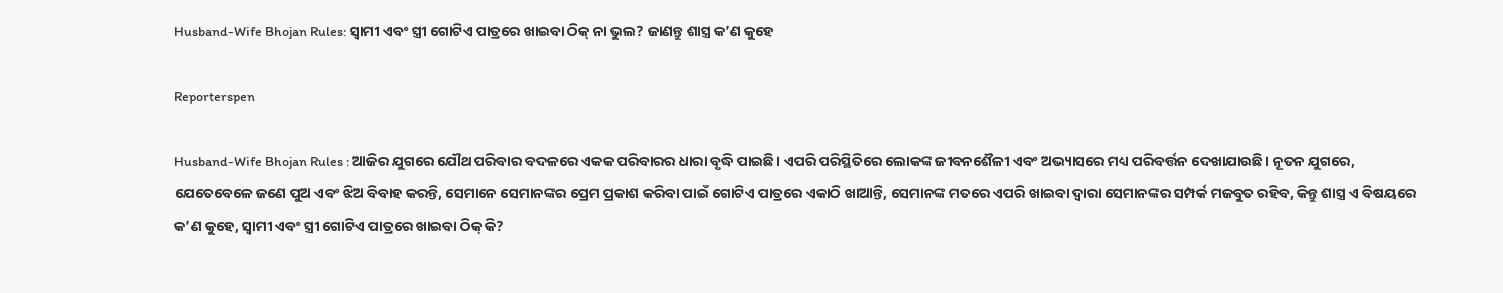Husband-Wife Bhojan Rules: ସ୍ୱାମୀ ଏବଂ ସ୍ତ୍ରୀ ଗୋଟିଏ ପାତ୍ରରେ ଖାଇବା ଠିକ୍ ନା ଭୁଲ? ଜାଣନ୍ତୁ ଶାସ୍ତ୍ର କ’ଣ କୁହେ

Reporterspen

Husband-Wife Bhojan Rules : ଆଜିର ଯୁଗରେ ଯୌଥ ପରିବାର ବଦଳରେ ଏକକ ପରିବାରର ଧାରା ବୃଦ୍ଧି ପାଇଛି। ଏପରି ପରିସ୍ଥିତିରେ ଲୋକଙ୍କ ଜୀବନଶୈଳୀ ଏବଂ ଅଭ୍ୟାସରେ ମଧ୍ୟ ପରିବର୍ତ୍ତନ ଦେଖାଯାଉଛି। ନୂତନ ଯୁଗରେ, ଯେତେବେଳେ ଜଣେ ପୁଅ ଏବଂ ଝିଅ ବିବାହ କରନ୍ତି, ସେମାନେ ସେମାନଙ୍କର ପ୍ରେମ ପ୍ରକାଶ କରିବା ପାଇଁ ଗୋଟିଏ ପାତ୍ରରେ ଏକାଠି ଖାଆନ୍ତି, ସେମାନଙ୍କ ମତରେ ଏପରି ଖାଇବା ଦ୍ୱାରା ସେମାନଙ୍କର ସମ୍ପର୍କ ମଜବୁତ ରହିବ, କିନ୍ତୁ ଶାସ୍ତ୍ର ଏ ବିଷୟରେ କ’ଣ କୁହେ, ସ୍ୱାମୀ ଏବଂ ସ୍ତ୍ରୀ ଗୋଟିଏ ପାତ୍ରରେ ଖାଇବା ଠିକ୍ କି?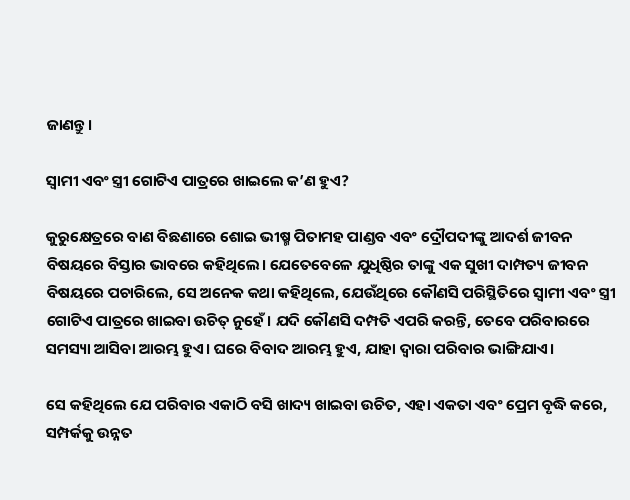ଜାଣନ୍ତୁ।

ସ୍ୱାମୀ ଏବଂ ସ୍ତ୍ରୀ ଗୋଟିଏ ପାତ୍ରରେ ଖାଇଲେ କ’ଣ ହୁଏ?

କୁରୁକ୍ଷେତ୍ରରେ ବାଣ ବିଛଣାରେ ଶୋଇ ଭୀଷ୍ମ ପିତାମହ ପାଣ୍ଡବ ଏବଂ ଦ୍ରୌପଦୀଙ୍କୁ ଆଦର୍ଶ ଜୀବନ ବିଷୟରେ ବିସ୍ତାର ଭାବରେ କହିଥିଲେ। ଯେତେବେଳେ ଯୁଧିଷ୍ଠିର ତାଙ୍କୁ ଏକ ସୁଖୀ ଦାମ୍ପତ୍ୟ ଜୀବନ ବିଷୟରେ ପଚାରିଲେ, ସେ ଅନେକ କଥା କହିଥିଲେ, ଯେଉଁଥିରେ କୌଣସି ପରିସ୍ଥିତିରେ ସ୍ୱାମୀ ଏବଂ ସ୍ତ୍ରୀ ଗୋଟିଏ ପାତ୍ରରେ ଖାଇବା ଉଚିତ୍ ନୁହେଁ। ଯଦି କୌଣସି ଦମ୍ପତି ଏପରି କରନ୍ତି, ତେବେ ପରିବାରରେ ସମସ୍ୟା ଆସିବା ଆରମ୍ଭ ହୁଏ। ଘରେ ବିବାଦ ଆରମ୍ଭ ହୁଏ, ଯାହା ଦ୍ୱାରା ପରିବାର ଭାଙ୍ଗିଯାଏ।

ସେ କହିଥିଲେ ଯେ ପରିବାର ଏକାଠି ବସି ଖାଦ୍ୟ ଖାଇବା ଉଚିତ, ଏହା ଏକତା ଏବଂ ପ୍ରେମ ବୃଦ୍ଧି କରେ, ସମ୍ପର୍କକୁ ଉନ୍ନତ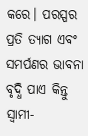କରେ। ପରସ୍ପର ପ୍ରତି ତ୍ୟାଗ ଏବଂ ସମର୍ପଣର ଭାବନା ବୃଦ୍ଧି ପାଏ କିନ୍ତୁ ସ୍ୱାମୀ-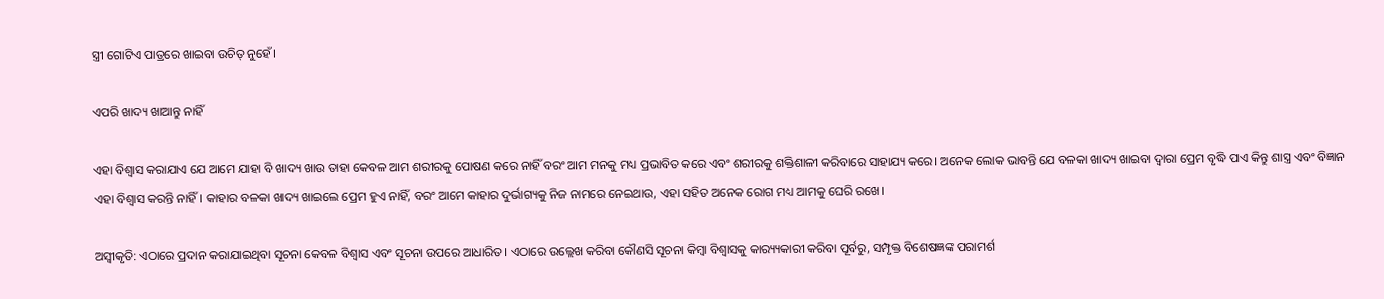ସ୍ତ୍ରୀ ଗୋଟିଏ ପାତ୍ରରେ ଖାଇବା ଉଚିତ୍ ନୁହେଁ।

ଏପରି ଖାଦ୍ୟ ଖାଆନ୍ତୁ ନାହିଁ

ଏହା ବିଶ୍ୱାସ କରାଯାଏ ଯେ ଆମେ ଯାହା ବି ଖାଦ୍ୟ ଖାଉ ତାହା କେବଳ ଆମ ଶରୀରକୁ ପୋଷଣ କରେ ନାହିଁ ବରଂ ଆମ ମନକୁ ମଧ୍ୟ ପ୍ରଭାବିତ କରେ ଏବଂ ଶରୀରକୁ ଶକ୍ତିଶାଳୀ କରିବାରେ ସାହାଯ୍ୟ କରେ। ଅନେକ ଲୋକ ଭାବନ୍ତି ଯେ ବଳକା ଖାଦ୍ୟ ଖାଇବା ଦ୍ୱାରା ପ୍ରେମ ବୃଦ୍ଧି ପାଏ କିନ୍ତୁ ଶାସ୍ତ୍ର ଏବଂ ବିଜ୍ଞାନ ଏହା ବିଶ୍ୱାସ କରନ୍ତି ନାହିଁ। କାହାର ବଳକା ଖାଦ୍ୟ ଖାଇଲେ ପ୍ରେମ ହୁଏ ନାହିଁ, ବରଂ ଆମେ କାହାର ଦୁର୍ଭାଗ୍ୟକୁ ନିଜ ନାମରେ ନେଇଥାଉ, ଏହା ସହିତ ଅନେକ ରୋଗ ମଧ୍ୟ ଆମକୁ ଘେରି ରଖେ।

ଅସ୍ୱୀକୃତି: ଏଠାରେ ପ୍ରଦାନ କରାଯାଇଥିବା ସୂଚନା କେବଳ ବିଶ୍ୱାସ ଏବଂ ସୂଚନା ଉପରେ ଆଧାରିତ। ଏଠାରେ ଉଲ୍ଲେଖ କରିବା କୌଣସି ସୂଚନା କିମ୍ବା ବିଶ୍ୱାସକୁ କାର‌୍ୟ୍ୟକାରୀ କରିବା ପୂର୍ବରୁ, ସମ୍ପୃକ୍ତ ବିଶେଷଜ୍ଞଙ୍କ ପରାମର୍ଶ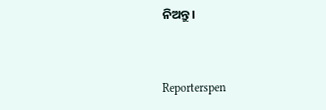ନିଅନ୍ତୁ।


Reporterspen